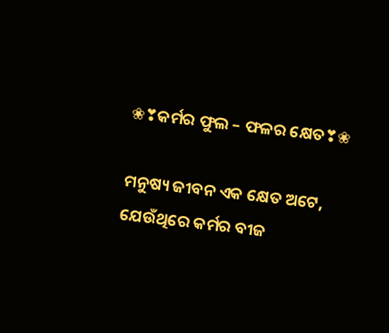❀❣କର୍ମର ଫୁଲ – ଫଳର କ୍ଷେତ❣❀

ମନୁଷ୍ୟ ଜୀବନ ଏକ କ୍ଷେତ ଅଟେ, ଯେଉଁଥିରେ କର୍ମର ବୀଜ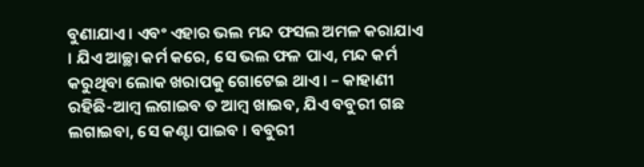ବୁଣାଯାଏ । ଏବଂ ଏହାର ଭଲ ମନ୍ଦ ଫସଲ ଅମଳ କରାଯାଏ । ଯିଏ ଆଚ୍ଛା କର୍ମ କରେ, ସେ ଭଲ ଫଳ ପାଏ, ମନ୍ଦ କର୍ମ କରୁଥିବା ଲୋକ ଖରାପକୁ ଗୋଟେଇ ଥାଏ। – କାହାଣୀ ରହିଛି-ଆମ୍ବ ଲଗାଇବ ତ ଆମ୍ବ ଖାଇବ, ଯିଏ ବବୁରୀ ଗଛ ଲଗାଇବା, ସେ କଣ୍ଟା ପାଇବ । ବବୁରୀ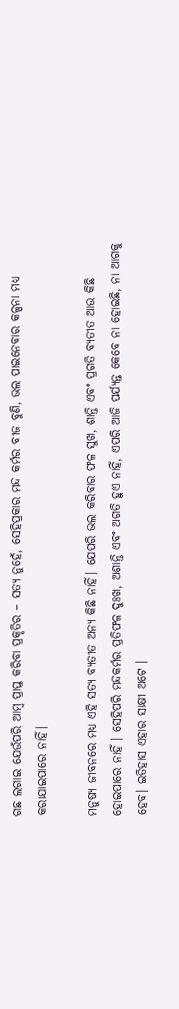ଗଛ ଲଗାଇ ଯେଉଁପରି ଆମ୍ବ ପ୍ରାପ୍ତ କରିବା ପ୍ରକୃତିର – ସତ୍ୟ ନୁହେଁ, ସେହିପ୍ରକାର ମନ୍ଦ କର୍ମର ବୀଜ ବୁଣି, ଭଲ ପାଇନେବାର କଳ୍ପନା ମଧ୍ୟ କରାଯାଇପାରେ ନାହିଁ।

ମନୁଷ୍ୟ ଜୀବନରେ ମଧ୍ୟ ଏହି ସତ୍ୟ ବ୍ୟତୀତ ଅନ୍ୟ କିଛି ନାହିଁ। ଯେପରି ଭଲ କରିବାର ଫଳ ସୁଖ, ଶାନ୍ତି ଏବଂ ପ୍ରଗତି ବ୍ୟତୀତ ଆଉ କିଛି ହୋଇପାରେ ନାହିଁ । ସେହିପରି ମନ୍ଦକର୍ମର ପ୍ରତିଫଳ ଦୁଃଖ, ଅଶାନ୍ତି ଏବଂ ଅଗତି ହୁଏ ନାହିଁ, ଏପରି ଆଜି ପର୍ଯ୍ୟନ୍ତ କେବେ ନା ହୋଇଛି, ନା ଆଗକୁ ହେବ। ଇତିହାସ ଏହାର ସାକ୍ଷୀ ଅଟେ ।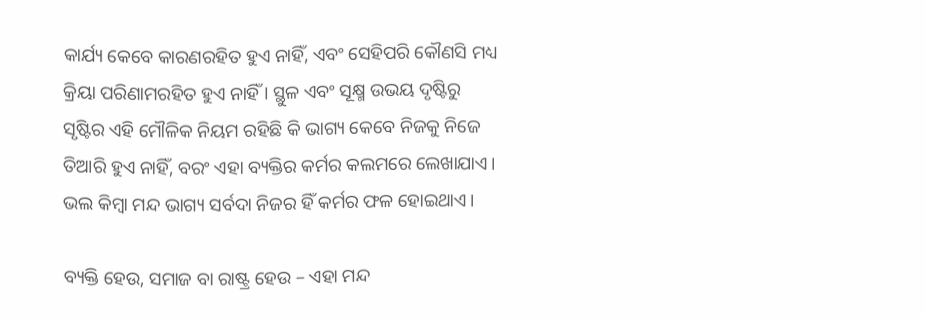କାର୍ଯ୍ୟ କେବେ କାରଣରହିତ ହୁଏ ନାହିଁ, ଏବଂ ସେହିପରି କୌଣସି ମଧ୍ୟ କ୍ରିୟା ପରିଣାମରହିତ ହୁଏ ନାହିଁ । ସ୍ଥୁଳ ଏବଂ ସୂକ୍ଷ୍ମ ଉଭୟ ଦୃଷ୍ଟିରୁ ସୃଷ୍ଟିର ଏହି ମୌଳିକ ନିୟମ ରହିଛି କି ଭାଗ୍ୟ କେବେ ନିଜକୁ ନିଜେ ତିଆରି ହୁଏ ନାହିଁ, ବରଂ ଏହା ବ୍ୟକ୍ତିର କର୍ମର କଲମରେ ଲେଖାଯାଏ। ଭଲ କିମ୍ବା ମନ୍ଦ ଭାଗ୍ୟ ସର୍ବଦା ନିଜର ହିଁ କର୍ମର ଫଳ ହୋଇଥାଏ।

ବ୍ୟକ୍ତି ହେଉ, ସମାଜ ବା ରାଷ୍ଟ୍ର ହେଉ – ଏହା ମନ୍ଦ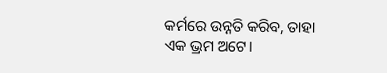କର୍ମରେ ଉନ୍ନତି କରିବ, ତାହା ଏକ ଭ୍ରମ ଅଟେ।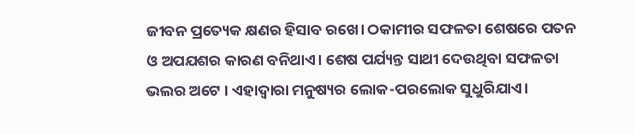ଜୀବନ ପ୍ରତ୍ୟେକ କ୍ଷଣର ହିସାବ ରଖେ। ଠକାମୀର ସଫଳତା ଶେଷରେ ପତନ ଓ ଅପଯଶର କାରଣ ବନିଥାଏ। ଶେଷ ପର୍ଯ୍ୟନ୍ତ ସାଥୀ ଦେଉଥିବା ସଫଳତା ଭଲର ଅଟେ । ଏହାଦ୍ଵାରା ମନୁଷ୍ୟର ଲୋକ-ପରଲୋକ ସୁଧୁରିଯାଏ।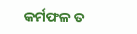କର୍ମଫଳ ତ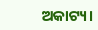ଅକାଟ୍ୟ।